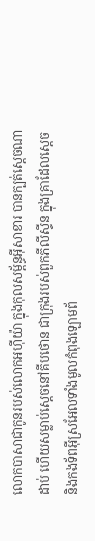លោកបាសាជាកូនរបស់លោកអហ៊ីយ៉ា ក្នុងកុលសម្ព័ន្ធអ៊ីសាខារ បានក្បត់ស្តេចណាដាប់ ហើយសម្លាប់ស្តេចនៅគីបថោន ជាក្រុងរបស់ពួកភីលីស្ទីន ក្នុងគ្រាដែលស្តេច និងកងទ័ពអ៊ីស្រអែលទាំងមូលកំពុងឡោមព័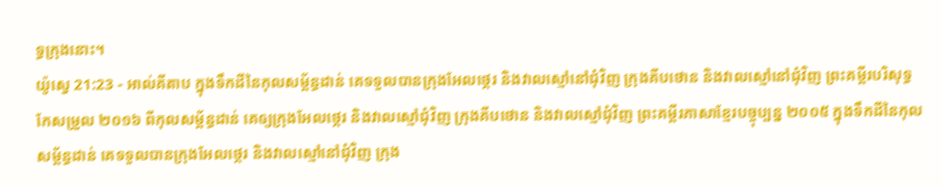ទ្ធក្រុងនោះ។
យ៉ូស្វេ 21:23 - អាល់គីតាប ក្នុងទឹកដីនៃកុលសម្ព័ន្ធដាន់ គេទទួលបានក្រុងអែលថ្កេរ និងវាលស្មៅនៅជុំវិញ ក្រុងគីបថោន និងវាលស្មៅនៅជុំវិញ ព្រះគម្ពីរបរិសុទ្ធកែសម្រួល ២០១៦ ពីកុលសម្ព័ន្ធដាន់ គេឲ្យក្រុងអែលថ្កេរ និងវាលស្មៅជុំវិញ ក្រុងគីបថោន និងវាលស្មៅជុំវិញ ព្រះគម្ពីរភាសាខ្មែរបច្ចុប្បន្ន ២០០៥ ក្នុងទឹកដីនៃកុលសម្ព័ន្ធដាន់ គេទទួលបានក្រុងអែលថ្កេរ និងវាលស្មៅនៅជុំវិញ ក្រុង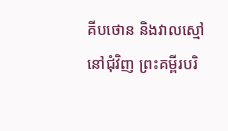គីបថោន និងវាលស្មៅនៅជុំវិញ ព្រះគម្ពីរបរិ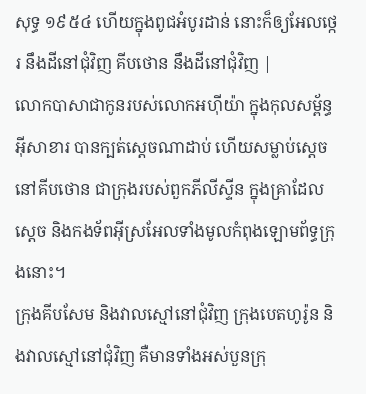សុទ្ធ ១៩៥៤ ហើយក្នុងពូជអំបូរដាន់ នោះក៏ឲ្យអែលថ្កេរ នឹងដីនៅជុំវិញ គីបថោន នឹងដីនៅជុំវិញ |
លោកបាសាជាកូនរបស់លោកអហ៊ីយ៉ា ក្នុងកុលសម្ព័ន្ធអ៊ីសាខារ បានក្បត់ស្តេចណាដាប់ ហើយសម្លាប់ស្តេចនៅគីបថោន ជាក្រុងរបស់ពួកភីលីស្ទីន ក្នុងគ្រាដែលស្តេច និងកងទ័ពអ៊ីស្រអែលទាំងមូលកំពុងឡោមព័ទ្ធក្រុងនោះ។
ក្រុងគីបសែម និងវាលស្មៅនៅជុំវិញ ក្រុងបេតហូរ៉ូន និងវាលស្មៅនៅជុំវិញ គឺមានទាំងអស់បួនក្រុ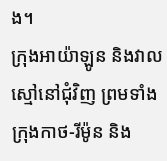ង។
ក្រុងអាយ៉ាឡូន និងវាលស្មៅនៅជុំវិញ ព្រមទាំងក្រុងកាថ-រីម៉ូន និង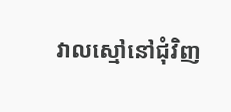វាលស្មៅនៅជុំវិញ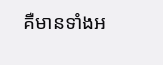គឺមានទាំងអ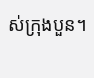ស់ក្រុងបួន។